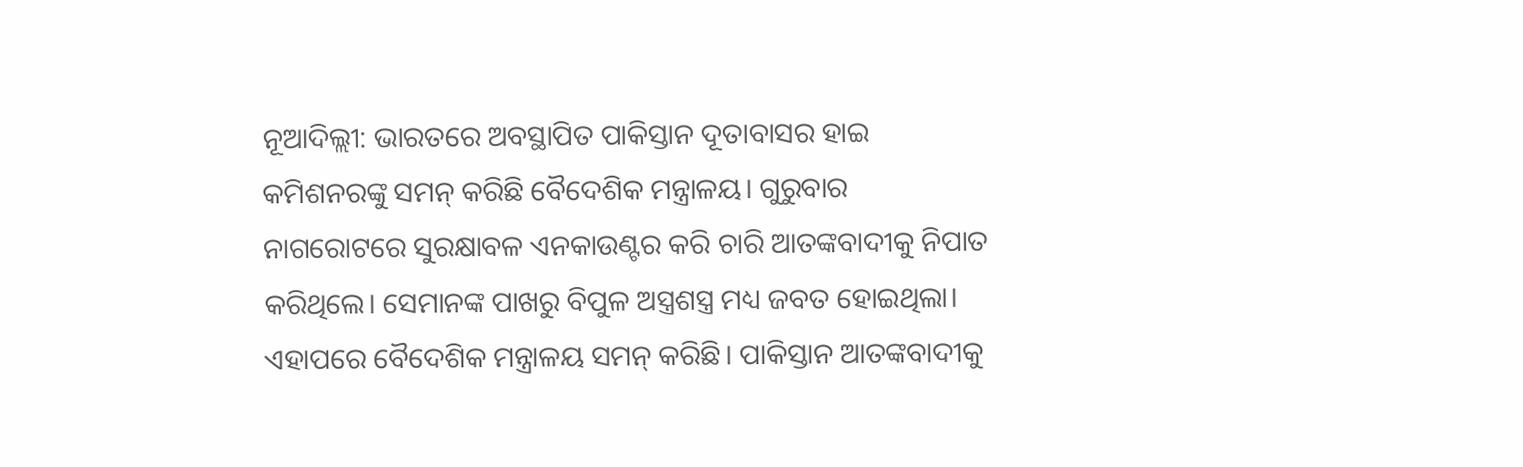ନୂଆଦିଲ୍ଲୀ: ଭାରତରେ ଅବସ୍ଥାପିତ ପାକିସ୍ତାନ ଦୂତାବାସର ହାଇ କମିଶନରଙ୍କୁ ସମନ୍ କରିଛି ବୈଦେଶିକ ମନ୍ତ୍ରାଳୟ। ଗୁରୁବାର ନାଗରୋଟରେ ସୁରକ୍ଷାବଳ ଏନକାଉଣ୍ଟର କରି ଚାରି ଆତଙ୍କବାଦୀକୁ ନିପାତ କରିଥିଲେ। ସେମାନଙ୍କ ପାଖରୁ ବିପୁଳ ଅସ୍ତ୍ରଶସ୍ତ୍ର ମଧ୍ୟ ଜବତ ହୋଇଥିଲା। ଏହାପରେ ବୈଦେଶିକ ମନ୍ତ୍ରାଳୟ ସମନ୍ କରିଛି। ପାକିସ୍ତାନ ଆତଙ୍କବାଦୀକୁ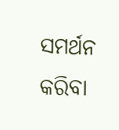ସମର୍ଥନ କରିବା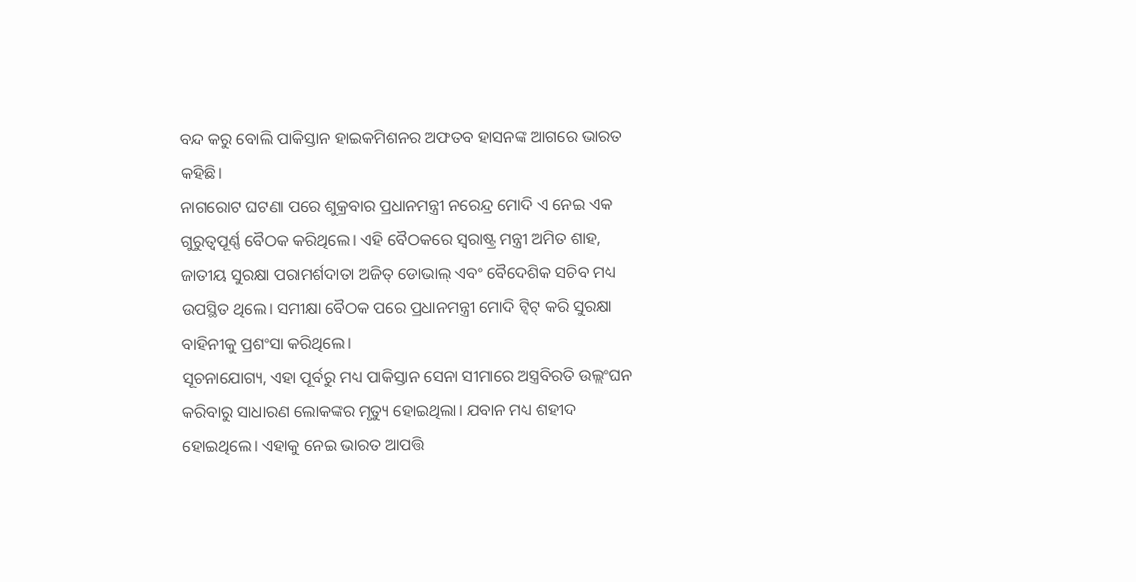ବନ୍ଦ କରୁ ବୋଲି ପାକିସ୍ତାନ ହାଇକମିଶନର ଅଫତବ ହାସନଙ୍କ ଆଗରେ ଭାରତ କହିଛି।
ନାଗରୋଟ ଘଟଣା ପରେ ଶୁକ୍ରବାର ପ୍ରଧାନମନ୍ତ୍ରୀ ନରେନ୍ଦ୍ର ମୋଦି ଏ ନେଇ ଏକ ଗୁରୁତ୍ୱପୂର୍ଣ୍ଣ ବୈଠକ କରିଥିଲେ। ଏହି ବୈଠକରେ ସ୍ୱରାଷ୍ଟ୍ର ମନ୍ତ୍ରୀ ଅମିତ ଶାହ, ଜାତୀୟ ସୁରକ୍ଷା ପରାମର୍ଶଦାତା ଅଜିତ୍ ଡୋଭାଲ୍ ଏବଂ ବୈଦେଶିକ ସଚିବ ମଧ୍ୟ ଉପସ୍ଥିତ ଥିଲେ। ସମୀକ୍ଷା ବୈଠକ ପରେ ପ୍ରଧାନମନ୍ତ୍ରୀ ମୋଦି ଟ୍ୱିଟ୍ କରି ସୁରକ୍ଷା ବାହିନୀକୁ ପ୍ରଶଂସା କରିଥିଲେ।
ସୂଚନାଯୋଗ୍ୟ, ଏହା ପୂର୍ବରୁ ମଧ୍ୟ ପାକିସ୍ତାନ ସେନା ସୀମାରେ ଅସ୍ତ୍ରବିରତି ଉଲ୍ଲଂଘନ କରିବାରୁ ସାଧାରଣ ଲୋକଙ୍କର ମୃତ୍ୟୁ ହୋଇଥିଲା। ଯବାନ ମଧ୍ୟ ଶହୀଦ ହୋଇଥିଲେ। ଏହାକୁ ନେଇ ଭାରତ ଆପତ୍ତି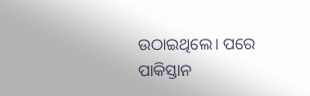ଉଠାଇଥିଲେ। ପରେ ପାକିସ୍ତାନ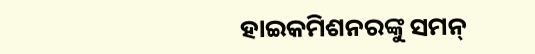ହାଇକମିଶନରଙ୍କୁ ସମନ୍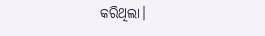କରିଥିଲା।